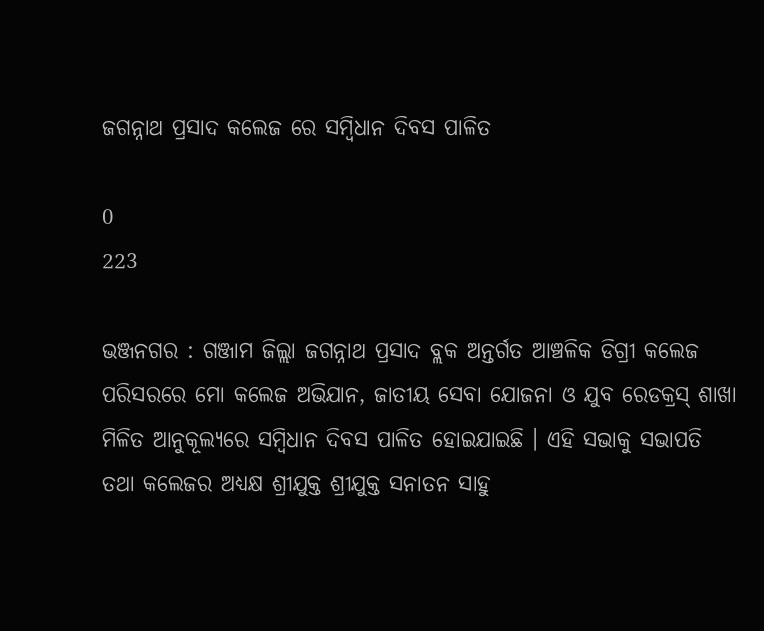ଜଗନ୍ନାଥ ପ୍ରସାଦ କଲେଜ ରେ ସମ୍ବିଧାନ ଦିବସ ପାଳିତ

0
223

ଭଞ୍ଜନଗର : ଗଞ୍ଜାମ ଜିଲ୍ଲା ଜଗନ୍ନାଥ ପ୍ରସାଦ ବ୍ଲକ ଅନ୍ତର୍ଗତ ଆଞ୍ଚଳିକ ଡିଗ୍ରୀ କଲେଜ ପରିସରରେ ମୋ କଲେଜ ଅଭିଯାନ, ଜାତୀୟ ସେବା ଯୋଜନା ଓ ଯୁବ ରେଡକ୍ରସ୍ ଶାଖା ମିଳିତ ଆନୁକୂଲ୍ୟରେ ସମ୍ବିଧାନ ଦିବସ ପାଳିତ ହୋଇଯାଇଛି । ଏହି ସଭାକୁ ସଭାପତି ତଥା କଲେଜର ଅଧ୍ୟକ୍ଷ ଶ୍ରୀଯୁକ୍ତ ଶ୍ରୀଯୁକ୍ତ ସନାତନ ସାହୁ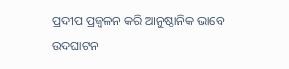ପ୍ରଦୀପ ପ୍ରଜ୍ବଳନ କରି ଆନୁଷ୍ଠାନିକ ଭାବେ ଉଦଘାଟନ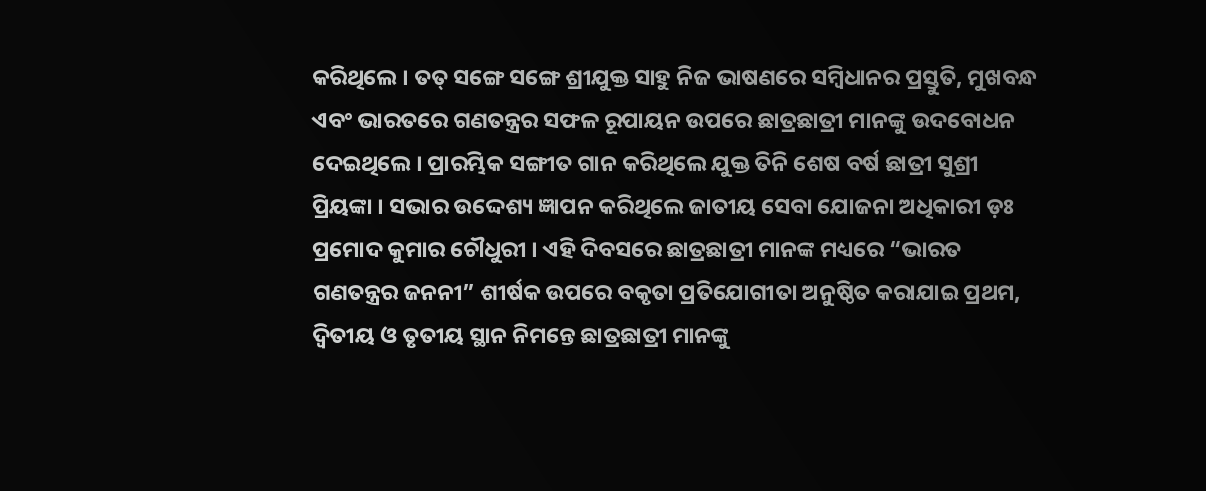କରିଥିଲେ । ତତ୍ ସଙ୍ଗେ ସଙ୍ଗେ ଶ୍ରୀଯୁକ୍ତ ସାହୁ ନିଜ ଭାଷଣରେ ସମ୍ବିଧାନର ପ୍ରସ୍ତୁତି, ମୁଖବନ୍ଧ ଏବଂ ଭାରତରେ ଗଣତନ୍ତ୍ରର ସଫଳ ରୂପାୟନ ଉପରେ ଛାତ୍ରଛାତ୍ରୀ ମାନଙ୍କୁ ଉଦବୋଧନ ଦେଇଥିଲେ । ପ୍ରାରମ୍ଭିକ ସଙ୍ଗୀତ ଗାନ କରିଥିଲେ ଯୁକ୍ତ ତିନି ଶେଷ ବର୍ଷ ଛାତ୍ରୀ ସୁଶ୍ରୀ ପ୍ରିୟଙ୍କା । ସଭାର ଉଦ୍ଦେଶ୍ୟ ଜ୍ଞାପନ କରିଥିଲେ ଜାତୀୟ ସେବା ଯୋଜନା ଅଧିକାରୀ ଡ଼ଃ ପ୍ରମୋଦ କୁମାର ଚୌଧୁରୀ । ଏହି ଦିବସରେ ଛାତ୍ରଛାତ୍ରୀ ମାନଙ୍କ ମଧ୍ୟରେ “ଭାରତ ଗଣତନ୍ତ୍ରର ଜନନୀ” ଶୀର୍ଷକ ଉପରେ ବକୃତା ପ୍ରତିଯୋଗୀତା ଅନୁଷ୍ଠିତ କରାଯାଇ ପ୍ରଥମ, ଦ୍ଵିତୀୟ ଓ ତୃତୀୟ ସ୍ଥାନ ନିମନ୍ତେ ଛାତ୍ରଛାତ୍ରୀ ମାନଙ୍କୁ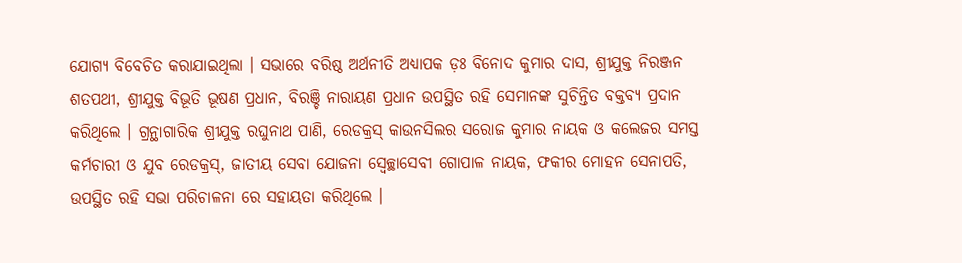ଯୋଗ୍ୟ ବିବେଚିତ କରାଯାଇଥିଲା । ସଭାରେ ବରିଷ୍ଠ ଅର୍ଥନୀତି ଅଧ୍ୟାପକ ଡ଼ଃ ବିନୋଦ କୁମାର ଦାସ, ଶ୍ରୀଯୁକ୍ତ ନିରଞ୍ଜନ ଶତପଥୀ, ଶ୍ରୀଯୁକ୍ତ ବିଭୂତି ଭୂଷଣ ପ୍ରଧାନ, ବିରଞ୍ଚି ନାରାୟଣ ପ୍ରଧାନ ଉପସ୍ଥିତ ରହି ସେମାନଙ୍କ ସୁଚିନ୍ତିତ ବକ୍ତବ୍ୟ ପ୍ରଦାନ କରିଥିଲେ । ଗ୍ରନ୍ଥାଗାରିକ ଶ୍ରୀଯୁକ୍ତ ରଘୁନାଥ ପାଣି, ରେଡକ୍ରସ୍ କାଉନସିଲର ସରୋଜ କୁମାର ନାୟକ ଓ କଲେଜର ସମସ୍ତ କର୍ମଚାରୀ ଓ ଯୁବ ରେଡକ୍ରସ୍, ଜାତୀୟ ସେବା ଯୋଜନା ସ୍ବେଚ୍ଛାସେବୀ ଗୋପାଳ ନାୟକ, ଫକୀର ମୋହନ ସେନାପତି, ଉପସ୍ଥିତ ରହି ସଭା ପରିଚାଳନା ରେ ସହାୟତା କରିଥିଲେ ।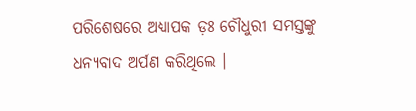ପରିଶେଷରେ ଅଧ୍ୟାପକ ଡ଼ଃ ଚୌଧୁରୀ ସମସ୍ତଙ୍କୁ ଧନ୍ୟବାଦ ଅର୍ପଣ କରିଥିଲେ ।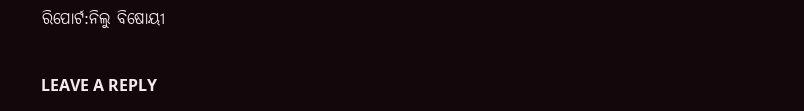ରିପୋର୍ଟ:ନିଲୁ ବିଷୋୟୀ

LEAVE A REPLY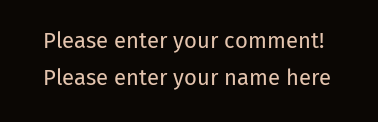Please enter your comment!
Please enter your name here